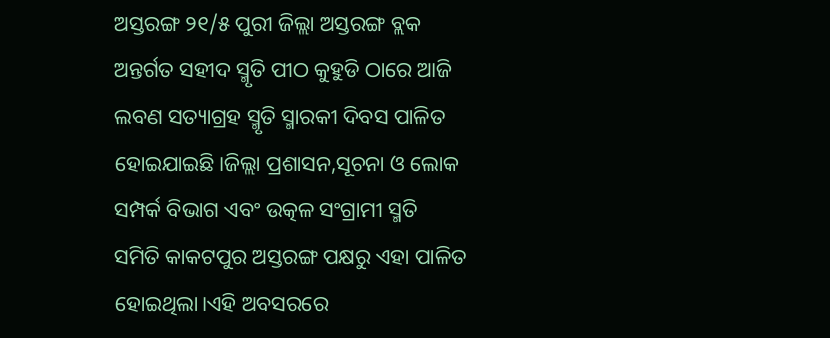ଅସ୍ତରଙ୍ଗ ୨୧/୫ ପୁରୀ ଜିଲ୍ଲା ଅସ୍ତରଙ୍ଗ ବ୍ଲକ ଅନ୍ତର୍ଗତ ସହୀଦ ସ୍ମୃତି ପୀଠ କୁହୁଡି ଠାରେ ଆଜି ଲବଣ ସତ୍ୟାଗ୍ରହ ସ୍ମୃତି ସ୍ମାରକୀ ଦିବସ ପାଳିତ ହୋଇଯାଇଛି।ଜିଲ୍ଲା ପ୍ରଶାସନ,ସୂଚନା ଓ ଲୋକ ସମ୍ପର୍କ ବିଭାଗ ଏବଂ ଉତ୍କଳ ସଂଗ୍ରାମୀ ସ୍ମତି ସମିତି କାକଟପୁର ଅସ୍ତରଙ୍ଗ ପକ୍ଷରୁ ଏହା ପାଳିତ ହୋଇଥିଲା।ଏହି ଅବସରରେ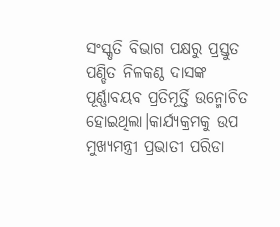ସଂସ୍କୃତି ବିଭାଗ ପକ୍ଷରୁ ପ୍ରସ୍ତୁତ ପଣ୍ଡିତ ନିଳକଣ୍ଠ ଦାସଙ୍କ ପୂର୍ଣ୍ଣାବୟବ ପ୍ରତିମୂର୍ତ୍ତି ଉନ୍ମୋଚିତ ହୋଇଥିଲା।କାର୍ଯ୍ୟକ୍ରମକୁ ଉପ ମୁଖ୍ୟମନ୍ତ୍ରୀ ପ୍ରଭାତୀ ପରିଡା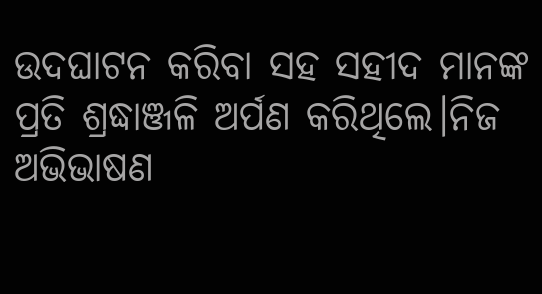ଉଦଘାଟନ କରିବା ସହ ସହୀଦ ମାନଙ୍କ ପ୍ରତି ଶ୍ରଦ୍ଧାଞ୍ଜଳି ଅର୍ପଣ କରିଥିଲେ।ନିଜ ଅଭିଭାଷଣ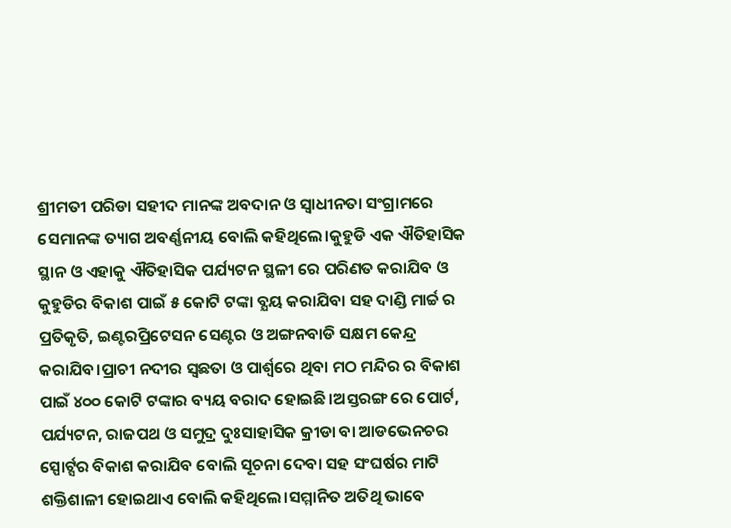ଶ୍ରୀମତୀ ପରିଡା ସହୀଦ ମାନଙ୍କ ଅବଦାନ ଓ ସ୍ୱାଧୀନତା ସଂଗ୍ରାମରେ ସେମାନଙ୍କ ତ୍ୟାଗ ଅବର୍ଣ୍ଣନୀୟ ବୋଲି କହିଥିଲେ।କୁହୁଡି ଏକ ଐତିହାସିକ ସ୍ଥାନ ଓ ଏହାକୁ ଐତିହାସିକ ପର୍ଯ୍ୟଟନ ସ୍ଥଳୀ ରେ ପରିଣତ କରାଯିବ ଓ କୁହୁଡିର ବିକାଶ ପାଇଁ ୫ କୋଟି ଟଙ୍କା ବ୍ଯୟ କରାଯିବା ସହ ଦାଣ୍ଡି ମାର୍ଚ୍ଚ ର ପ୍ରତିକୃତି, ଇଣ୍ଟରପ୍ରିଟେସନ ସେଣ୍ଟର ଓ ଅଙ୍ଗନବାଡି ସକ୍ଷମ କେନ୍ଦ୍ର କରାଯିବ।ପ୍ରାଚୀ ନଦୀର ସ୍ବଛତା ଓ ପାର୍ଶ୍ବରେ ଥିବା ମଠ ମନ୍ଦିର ର ବିକାଶ ପାଇଁ ୪୦୦ କୋଟି ଟଙ୍କାର ବ୍ୟୟ ବରାଦ ହୋଇଛି।ଅସ୍ତରଙ୍ଗ ରେ ପୋର୍ଟ, ପର୍ଯ୍ୟଟନ, ରାଜପଥ ଓ ସମୁଦ୍ର ଦୁଃସାହାସିକ କ୍ରୀଡା ବା ଆଡଭେନଚର ସ୍ପୋର୍ଟ୍ସର ବିକାଶ କରାଯିବ ବୋଲି ସୂଚନା ଦେବା ସହ ସଂଘର୍ଷର ମାଟି ଶକ୍ତିଶାଳୀ ହୋଇଥାଏ ବୋଲି କହିଥିଲେ।ସମ୍ମାନିତ ଅତିଥି ଭାବେ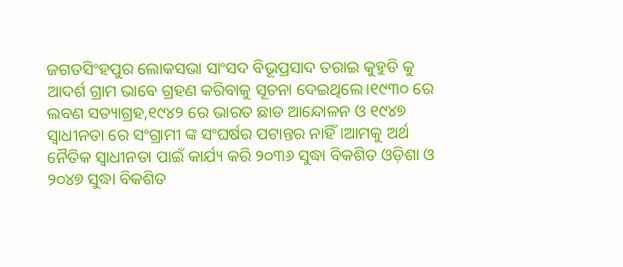ଜଗତସିଂହପୁର ଲୋକସଭା ସାଂସଦ ବିଭୂପ୍ରସାଦ ତରାଇ କୁହୁଡି କୁ ଆଦର୍ଶ ଗ୍ରାମ ଭାବେ ଗ୍ରହଣ କରିବାକୁ ସୂଚନା ଦେଇଥିଲେ।୧୯୩୦ ରେ ଲବଣ ସତ୍ୟାଗ୍ରହ,୧୯୪୨ ରେ ଭାରତ ଛାଡ ଆନ୍ଦୋଳନ ଓ ୧୯୪୭ ସ୍ବାଧୀନତା ରେ ସଂଗ୍ରାମୀ ଙ୍କ ସଂଘର୍ଷର ପଟାନ୍ତର ନାହିଁ।ଆମକୁ ଅର୍ଥ ନୈତିକ ସ୍ବାଧୀନତା ପାଇଁ କାର୍ଯ୍ୟ କରି ୨୦୩୬ ସୁଦ୍ଧା ବିକଶିତ ଓଡ଼ିଶା ଓ ୨୦୪୭ ସୁଦ୍ଧା ବିକଶିତ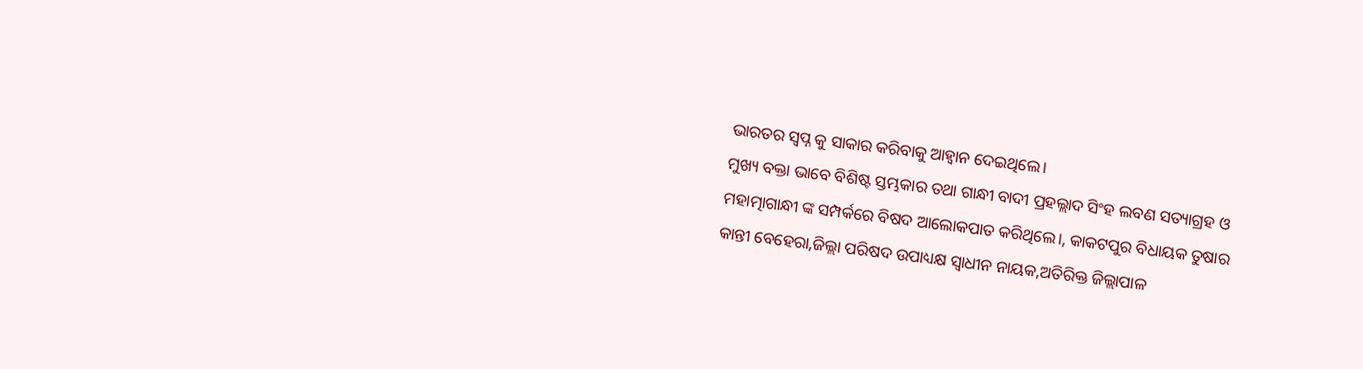ଭାରତର ସ୍ବପ୍ନ କୁ ସାକାର କରିବାକୁ ଆହ୍ୱାନ ଦେଇଥିଲେ।
ମୁଖ୍ୟ ବକ୍ତା ଭାବେ ବିଶିଷ୍ଟ ସ୍ତମ୍ଭକାର ତଥା ଗାନ୍ଧୀ ବାଦୀ ପ୍ରହଲ୍ଲାଦ ସିଂହ ଲବଣ ସତ୍ୟାଗ୍ରହ ଓ ମହାତ୍ମାଗାନ୍ଧୀ ଙ୍କ ସମ୍ପର୍କରେ ବିଷଦ ଆଲୋକପାତ କରିଥିଲେ।, କାକଟପୁର ବିଧାୟକ ତୁଷାର କାନ୍ତୀ ବେହେରା,ଜିଲ୍ଲା ପରିଷଦ ଉପାଧ୍ୟକ୍ଷ ସ୍ବାଧୀନ ନାୟକ,ଅତିରିକ୍ତ ଜିଲ୍ଲାପାଳ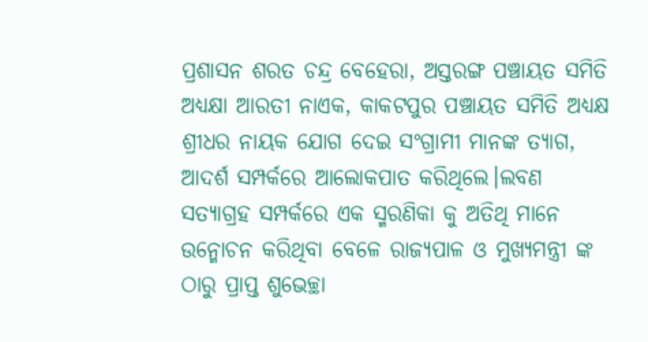ପ୍ରଶାସନ ଶରତ ଚନ୍ଦ୍ର ବେହେରା, ଅସ୍ତରଙ୍ଗ ପଞ୍ଚାୟତ ସମିତି ଅଧ୍ୟକ୍ଷା ଆରତୀ ନାଏକ, କାକଟପୁର ପଞ୍ଚାୟତ ସମିତି ଅଧ୍ୟକ୍ଷ ଶ୍ରୀଧର ନାୟକ ଯୋଗ ଦେଇ ସଂଗ୍ରାମୀ ମାନଙ୍କ ତ୍ୟାଗ, ଆଦର୍ଶ ସମ୍ପର୍କରେ ଆଲୋକପାତ କରିଥିଲେ।ଲବଣ ସତ୍ୟାଗ୍ରହ ସମ୍ପର୍କରେ ଏକ ସ୍ମରଣିକା କୁ ଅତିଥି ମାନେ ଉନ୍ମୋଚନ କରିଥିବା ବେଳେ ରାଜ୍ୟପାଳ ଓ ମୁଖ୍ୟମନ୍ତ୍ରୀ ଙ୍କ ଠାରୁ ପ୍ରାପ୍ତ ଶୁଭେଚ୍ଛା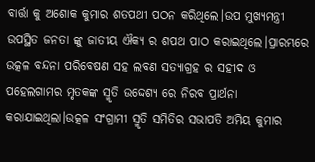ବାର୍ତ୍ତା କୁ ଅଶୋକ କୁମାର ଶତପଥୀ ପଠନ କରିଥିଲେ।ଉପ ମୁଖ୍ୟମନ୍ତ୍ରୀ ଉପସ୍ଥିତ ଜନତା ଙ୍କୁ ଜାତୀୟ ଐକ୍ୟ ର ଶପଥ ପାଠ କରାଇଥିଲେ।ପ୍ରାରମ୍ଭରେ ଉତ୍କଳ ବନ୍ଦନା ପରିବେଷଣ ସହ ଲବଣ ସତ୍ୟାଗ୍ରହ ର ସହୀଦ ଓ ପହେଲଗାମର ମୃତକଙ୍କ ସ୍ମୃତି ଉଦ୍ଦେଶ୍ୟ ରେ ନିରବ ପ୍ରାର୍ଥନା କରାଯାଇଥିଲା।ଉତ୍କଳ ସଂଗ୍ରାମୀ ସ୍ମୃତି ସମିତିର ସଭାପତି ଅମିୟ କୁମାର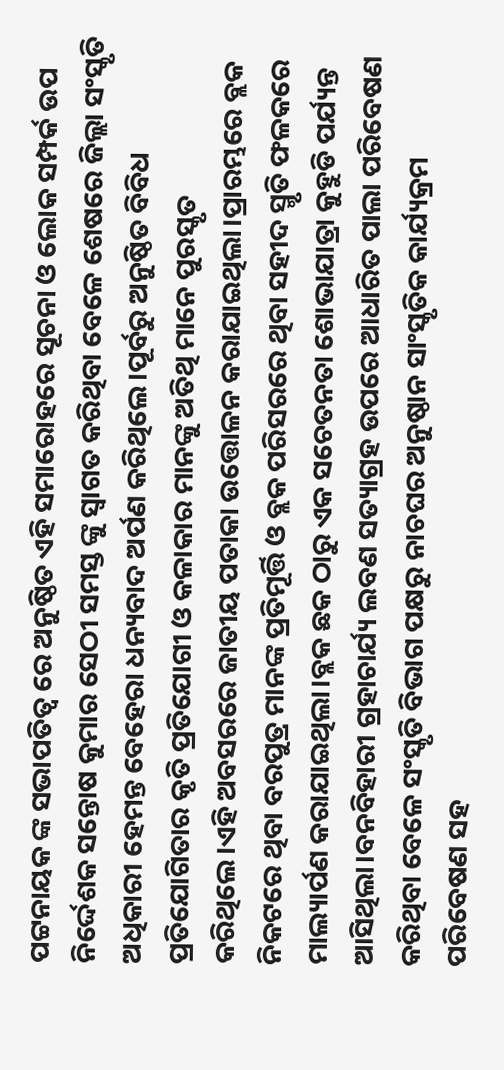ପଟ୍ଟନାୟକ ଙ୍କ ସଭାପତିତ୍ବ ରେ ଅନୁଷ୍ଠିତ ଏହି ସମାରୋହରେ ସୂଚନା ଓ ଲୋକ ସମ୍ପର୍କ ଉପ ନିର୍ଦ୍ଦେଶକ ସନ୍ତୋଷ କୁମାର ସେଠୀ ସମସ୍ତ ଙ୍କୁ ସ୍ବାଗତ କରିଥିବା ବେଳେ ଶେଷରେ ଜିଲ୍ଲା ସଂସ୍କୃତି ଅଧିକାରୀ ହେମନ୍ତ ବେହେରା ଧନ୍ୟବାଦ ଅର୍ପଣ କରିଥିଲେ।ପୂର୍ବରୁ ଅନୁଷ୍ଠିତ ବିବିଧ ପ୍ରତିଯୋଗିତାର କୃତି ପ୍ରତିଯୋଗୀ ଓ କଳାକାର ମାନଙ୍କୁ ଅତିଥି ମାନେ ପୁରସ୍କୃତ କରିଥିଲେ।ଏହି ଅବସରରେ ଜାତୀୟ ପତାକା ଉତ୍ତୋଳନ କରାଯାଇଥିଲା।ପ୍ରାରମ୍ଭରେ ବ୍ଲକ ନିକଟରେ ଥିବା ବରପୁତ୍ର ମାନଙ୍କ ପ୍ରତିମୂର୍ତ୍ତି ଓ ବ୍ଲକ ପରିସରରେ ଥିବା ସହୀଦ ସ୍ମୃତି ଫଳକରେ ମାଲ୍ୟାର୍ପଣ କରାଯାଇଥିଲା।ବ୍ଲକ ଛକ ଠାରୁ ଏକ ସଚେତନତା ଶୋଭାଯାତ୍ରା କୁହୁଡି ପର୍ଯ୍ୟନ୍ତ ଆସିଥିଲା।ବନବିହାରୀ ଗ୍ରହାଚାର୍ଯ୍ୟ ଲବଣ ସତ୍ୟାଗ୍ରହ ଉପରେ ଆଧାରିତ ପାଲା ପରିବେଷଣ କରିଥିବା ବେଳେ ସଂସ୍କୃତି ବିଭାଗ ପକ୍ଷରୁ ନାଚଘର ଅନୁଷ୍ଠାନ ସାଂସ୍କୃତିକ କାର୍ଯ୍ୟକ୍ରମ ପରିବେଷଣ ସହ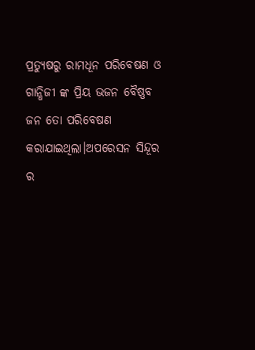ପ୍ରତ୍ୟୁଷରୁ ରାମଧୂନ ପରିବେଷଣ ଓ ଗାନ୍ଧିଜୀ ଙ୍କ ପ୍ରିୟ ଭଜନ ବୈଷ୍ଣବ ଜନ ତୋ ପରିବେଷଣ କରାଯାଇଥିଲା।ଅପରେସନ ସିନ୍ଦୂର ର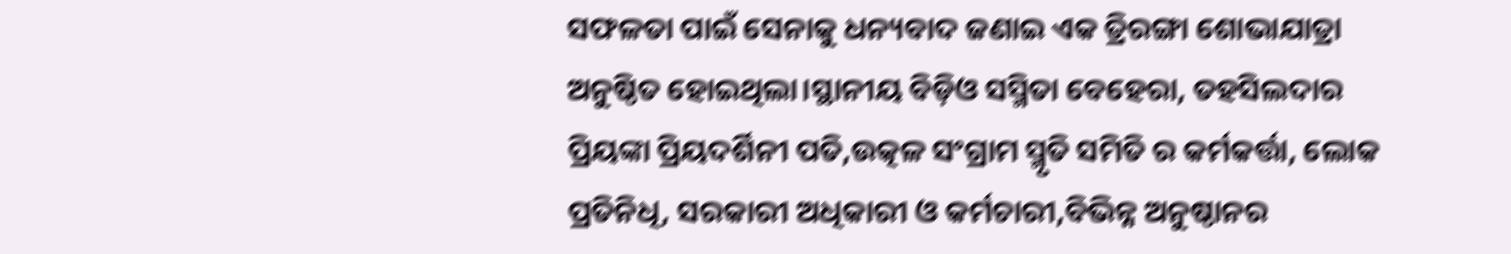ସଫଳତା ପାଇଁ ସେନାକୁ ଧନ୍ୟବାଦ ଜଣାଇ ଏକ ତ୍ରିରଙ୍ଗା ଶୋଭାଯାତ୍ରା ଅନୁଷ୍ଠିତ ହୋଇଥିଲା।ସ୍ଥାନୀୟ ବିଡ଼ିଓ ସସ୍ମିତା ବେହେରା, ତହସିଲଦାର ପ୍ରିୟଙ୍କା ପ୍ରିୟଦର୍ଶିନୀ ପତି,ଉତ୍କଳ ସଂଗ୍ରାମ ସ୍ମୃତି ସମିତି ର କର୍ମକର୍ତ୍ତା, ଲୋକ ପ୍ରତିନିଧି, ସରକାରୀ ଅଧିକାରୀ ଓ କର୍ମଚାରୀ,ବିଭିନ୍ନ ଅନୁଷ୍ଠାନର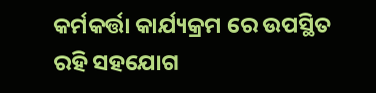କର୍ମକର୍ତ୍ତା କାର୍ଯ୍ୟକ୍ରମ ରେ ଉପସ୍ଥିତ ରହି ସହଯୋଗ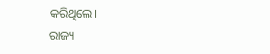କରିଥିଲେ।
ରାଜ୍ୟ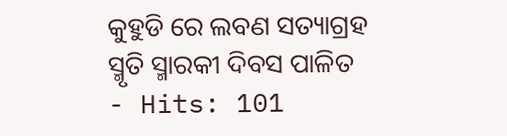କୁହୁଡି ରେ ଲବଣ ସତ୍ୟାଗ୍ରହ ସ୍ମୃତି ସ୍ମାରକୀ ଦିବସ ପାଳିତ
- Hits: 101